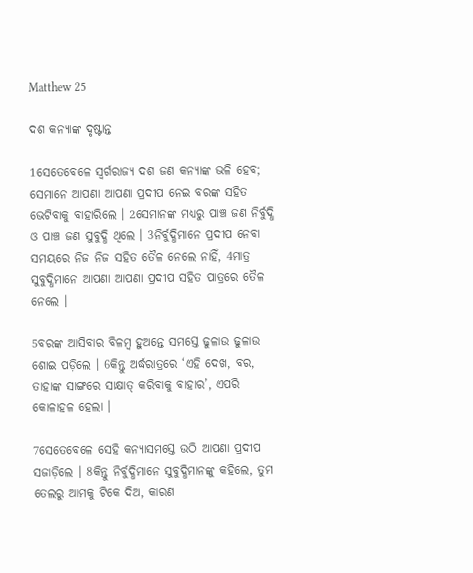Matthew 25

ଦଶ କନ୍ୟାଙ୍କ ଦୃଷ୍ଟାନ୍ତ

1ସେତେବେଳେ ସ୍ୱର୍ଗରାଜ୍ୟ ଦଶ ଜଣ କନ୍ୟାଙ୍କ ଭଳି ହେବ; ସେମାନେ ଆପଣା ଆପଣା ପ୍ରଦୀପ ନେଇ ବରଙ୍କ ସହିତ ଭେଟିବାକୁ ବାହାରିଲେ । 2ସେମାନଙ୍କ ମଧ୍ୟରୁ ପାଞ୍ଚ ଜଣ ନିର୍ବୁଦ୍ଧି ଓ ପାଞ୍ଚ ଜଣ ସୁବୁଦ୍ଧି ଥିଲେ । 3ନିର୍ବୁଦ୍ଧିମାନେ ପ୍ରଦୀପ ନେବା ସମୟରେ ନିଜ ନିଜ ସହିତ ତୈଳ ନେଲେ ନାହିଁ, 4ମାତ୍ର ସୁବୁଦ୍ଧିମାନେ ଆପଣା ଆପଣା ପ୍ରଦୀପ ସହିତ ପାତ୍ରରେ ତୈଳ ନେଲେ ।

5ବରଙ୍କ ଆସିବାର ବିଳମ୍ବ ହୁଅନ୍ତେ ସମସ୍ତେ ଢୁଳାଉ ଢୁଳାଉ ଶୋଇ ପଡ଼ିଲେ । 6କିନ୍ତୁ ଅର୍ଦ୍ଧରାତ୍ରରେ ‘ଏହି ଦେଖ, ବର, ତାହାଙ୍କ ସାଙ୍ଗରେ ସାକ୍ଷାତ୍ କରିବାକୁ ବାହାର’, ଏପରି କୋଳାହଳ ହେଲା ।

7ସେତେବେଳେ ସେହି କନ୍ୟାସମସ୍ତେ ଉଠି ଆପଣା ପ୍ରଦୀପ ସଜାଡ଼ିଲେ । 8କିନ୍ତୁ ନିର୍ବୁଦ୍ଧିମାନେ ସୁବୁଦ୍ଧିମାନଙ୍କୁ କହିଲେ, ତୁମ ତେଲରୁ ଆମକୁ ଟିକେ ଦିଅ, କାରଣ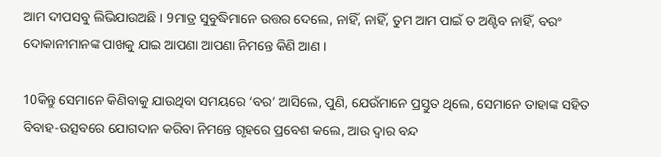ଆମ ଦୀପସବୁ ଲିଭିଯାଉଅଛି । 9ମାତ୍ର ସୁବୁଦ୍ଧିମାନେ ଉତ୍ତର ଦେଲେ, ନାହିଁ, ନାହିଁ, ତୁମ ଆମ ପାଇଁ ତ ଅଣ୍ଟିବ ନାହିଁ, ବରଂ ଦୋକାନୀମାନଙ୍କ ପାଖକୁ ଯାଇ ଆପଣା ଆପଣା ନିମନ୍ତେ କିଣି ଆଣ ।

10କିନ୍ତୁ ସେମାନେ କିଣିବାକୁ ଯାଉଥିବା ସମୟରେ ‘ବର’ ଆସିଲେ, ପୁଣି, ଯେଉଁମାନେ ପ୍ରସ୍ତୁତ ଥିଲେ, ସେମାନେ ତାହାଙ୍କ ସହିତ ବିବାହ-ଉତ୍ସବରେ ଯୋଗଦାନ କରିବା ନିମନ୍ତେ ଗୃହରେ ପ୍ରବେଶ କଲେ, ଆଉ ଦ୍ୱାର ବନ୍ଦ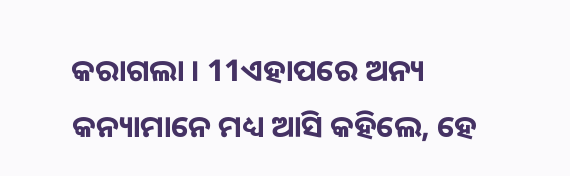କରାଗଲା । 11ଏହାପରେ ଅନ୍ୟ କନ୍ୟାମାନେ ମଧ୍ୟ ଆସି କହିଲେ, ହେ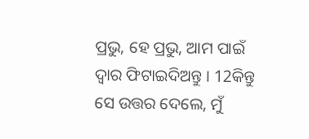ପ୍ରଭୁ, ହେ ପ୍ରଭୁ, ଆମ ପାଇଁ ଦ୍ୱାର ଫିଟାଇଦିଅନ୍ତୁ । 12କିନ୍ତୁ ସେ ଉତ୍ତର ଦେଲେ, ମୁଁ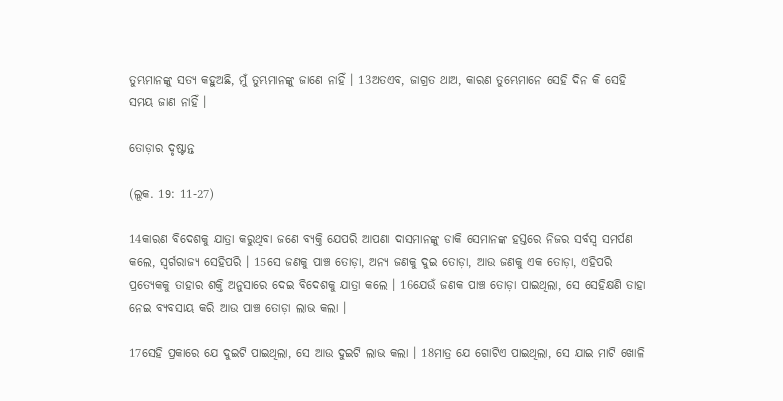ତୁମ୍ଭମାନଙ୍କୁ ସତ୍ୟ କହୁଅଛି, ମୁଁ ତୁମ୍ଭମାନଙ୍କୁ ଜାଣେ ନାହିଁ । 13ଅତଏବ, ଜାଗ୍ରତ ଥାଅ, କାରଣ ତୁମ୍ଭେମାନେ ସେହି ଦିନ କି ସେହି ସମୟ ଜାଣ ନାହିଁ ।

ତୋଡ଼ାର ଦୃଷ୍ଟାନ୍ତ

(ଲୂକ. 19: 11-27)

14କାରଣ ବିଦେଶକୁ ଯାତ୍ରା କରୁଥିବା ଜଣେ ବ୍ୟକ୍ତି ଯେପରି ଆପଣା ଦାସମାନଙ୍କୁ ଡାକି ସେମାନଙ୍କ ହସ୍ତରେ ନିଜର ସର୍ବସ୍ୱ ସମର୍ପଣ କଲେ, ସ୍ୱର୍ଗରାଜ୍ୟ ସେହିପରି । 15ସେ ଜଣକୁ ପାଞ୍ଚ ତୋଡ଼ା, ଅନ୍ୟ ଜଣକୁ ଦୁଇ ତୋଡ଼ା, ଆଉ ଜଣକୁ ଏକ ତୋଡ଼ା, ଏହିପରି ପ୍ରତ୍ୟେକକୁ ତାହାର ଶକ୍ତି ଅନୁସାରେ ଦେଇ ବିଦେଶକୁ ଯାତ୍ରା କଲେ । 16ଯେଉଁ ଜଣକ ପାଞ୍ଚ ତୋଡ଼ା ପାଇଥିଲା, ସେ ସେହିକ୍ଷଣି ତାହା ନେଇ ବ୍ୟବସାୟ କରି ଆଉ ପାଞ୍ଚ ତୋଡ଼ା ଲାଭ କଲା ।

17ସେହି ପ୍ରକାରେ ଯେ ଦୁଇଟି ପାଇଥିଲା, ସେ ଆଉ ଦୁଇଟି ଲାଭ କଲା । 18ମାତ୍ର ଯେ ଗୋଟିଏ ପାଇଥିଲା, ସେ ଯାଇ ମାଟି ଖୋଳି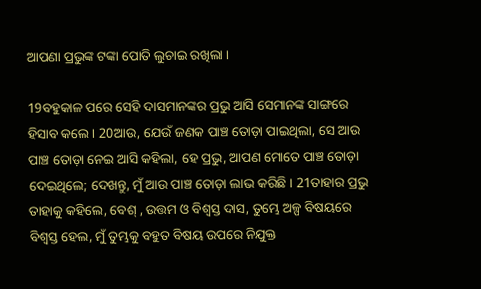ଆପଣା ପ୍ରଭୁଙ୍କ ଟଙ୍କା ପୋତି ଲୁଚାଇ ରଖିଲା ।

19ବହୁକାଳ ପରେ ସେହି ଦାସମାନଙ୍କର ପ୍ରଭୁ ଆସି ସେମାନଙ୍କ ସାଙ୍ଗରେ ହିସାବ କଲେ । 20ଆଉ, ଯେଉଁ ଜଣକ ପାଞ୍ଚ ତୋଡ଼ା ପାଇଥିଲା, ସେ ଆଉ ପାଞ୍ଚ ତୋଡ଼ା ନେଇ ଆସି କହିଲା, ହେ ପ୍ରଭୁ, ଆପଣ ମୋତେ ପାଞ୍ଚ ତୋଡ଼ା ଦେଇଥିଲେ; ଦେଖନ୍ତୁ, ମୁଁ ଆଉ ପାଞ୍ଚ ତୋଡ଼ା ଲାଭ କରିଛି । 21ତାହାର ପ୍ରଭୁ ତାହାକୁ କହିଲେ, ବେଶ୍ , ଉତ୍ତମ ଓ ବିଶ୍ୱସ୍ତ ଦାସ, ତୁମ୍ଭେ ଅଳ୍ପ ବିଷୟରେ ବିଶ୍ୱସ୍ତ ହେଲ, ମୁଁ ତୁମ୍ଭକୁ ବହୁତ ବିଷୟ ଉପରେ ନିଯୁକ୍ତ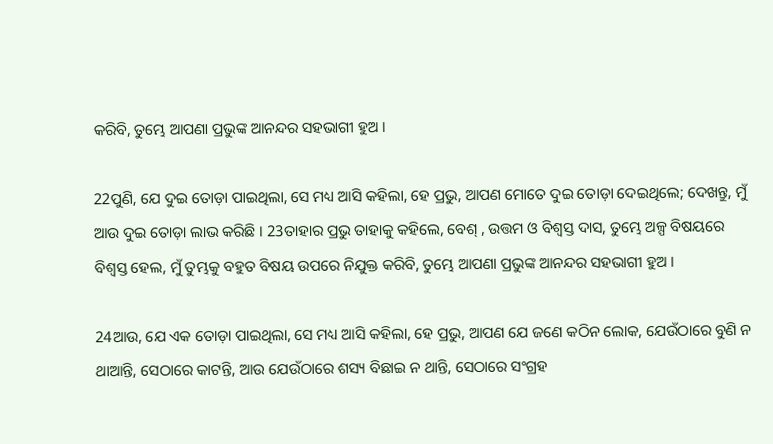କରିବି, ତୁମ୍ଭେ ଆପଣା ପ୍ରଭୁଙ୍କ ଆନନ୍ଦର ସହଭାଗୀ ହୁଅ ।

22ପୁଣି, ଯେ ଦୁଇ ତୋଡ଼ା ପାଇଥିଲା, ସେ ମଧ୍ୟ ଆସି କହିଲା, ହେ ପ୍ରଭୁ, ଆପଣ ମୋତେ ଦୁଇ ତୋଡ଼ା ଦେଇଥିଲେ; ଦେଖନ୍ତୁ, ମୁଁ ଆଉ ଦୁଇ ତୋଡ଼ା ଲାଭ କରିଛି । 23ତାହାର ପ୍ରଭୁ ତାହାକୁ କହିଲେ, ବେଶ୍ , ଉତ୍ତମ ଓ ବିଶ୍ୱସ୍ତ ଦାସ, ତୁମ୍ଭେ ଅଳ୍ପ ବିଷୟରେ ବିଶ୍ୱସ୍ତ ହେଲ, ମୁଁ ତୁମ୍ଭକୁ ବହୁତ ବିଷୟ ଉପରେ ନିଯୁକ୍ତ କରିବି, ତୁମ୍ଭେ ଆପଣା ପ୍ରଭୁଙ୍କ ଆନନ୍ଦର ସହଭାଗୀ ହୁଅ ।

24ଆଉ, ଯେ ଏକ ତୋଡ଼ା ପାଇଥିଲା, ସେ ମଧ୍ୟ ଆସି କହିଲା, ହେ ପ୍ରଭୁ, ଆପଣ ଯେ ଜଣେ କଠିନ ଲୋକ, ଯେଉଁଠାରେ ବୁଣି ନ ଥାଆନ୍ତି, ସେଠାରେ କାଟନ୍ତି, ଆଉ ଯେଉଁଠାରେ ଶସ୍ୟ ବିଛାଇ ନ ଥାନ୍ତି, ସେଠାରେ ସଂଗ୍ରହ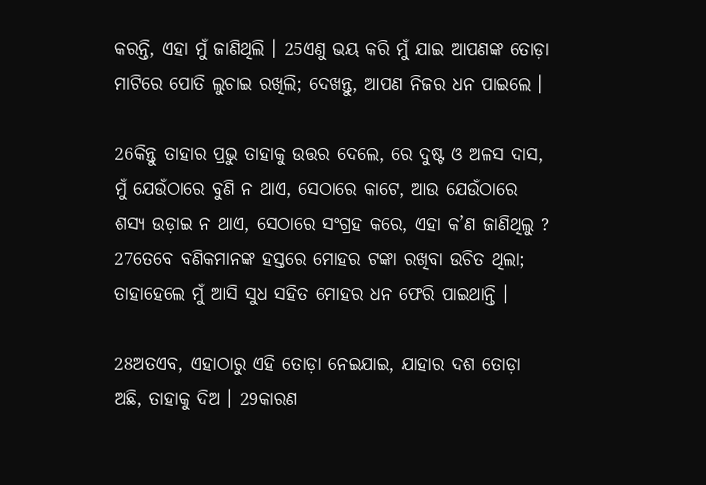କରନ୍ତି, ଏହା ମୁଁ ଜାଣିଥିଲି । 25ଏଣୁ ଭୟ କରି ମୁଁ ଯାଇ ଆପଣଙ୍କ ତୋଡ଼ା ମାଟିରେ ପୋତି ଲୁଚାଇ ରଖିଲି; ଦେଖନ୍ତୁ, ଆପଣ ନିଜର ଧନ ପାଇଲେ ।

26କିନ୍ତୁ ତାହାର ପ୍ରଭୁ ତାହାକୁ ଉତ୍ତର ଦେଲେ, ରେ ଦୁଷ୍ଟ ଓ ଅଳସ ଦାସ, ମୁଁ ଯେଉଁଠାରେ ବୁଣି ନ ଥାଏ, ସେଠାରେ କାଟେ, ଆଉ ଯେଉଁଠାରେ ଶସ୍ୟ ଉଡ଼ାଇ ନ ଥାଏ, ସେଠାରେ ସଂଗ୍ରହ କରେ, ଏହା କ’ଣ ଜାଣିଥିଲୁ ? 27ତେବେ ବଣିକମାନଙ୍କ ହସ୍ତରେ ମୋହର ଟଙ୍କା ରଖିବା ଉଚିତ ଥିଲା; ତାହାହେଲେ ମୁଁ ଆସି ସୁଧ ସହିତ ମୋହର ଧନ ଫେରି ପାଇଥାନ୍ତି ।

28ଅତଏବ, ଏହାଠାରୁ ଏହି ତୋଡ଼ା ନେଇଯାଇ, ଯାହାର ଦଶ ତୋଡ଼ା ଅଛି, ତାହାକୁ ଦିଅ । 29କାରଣ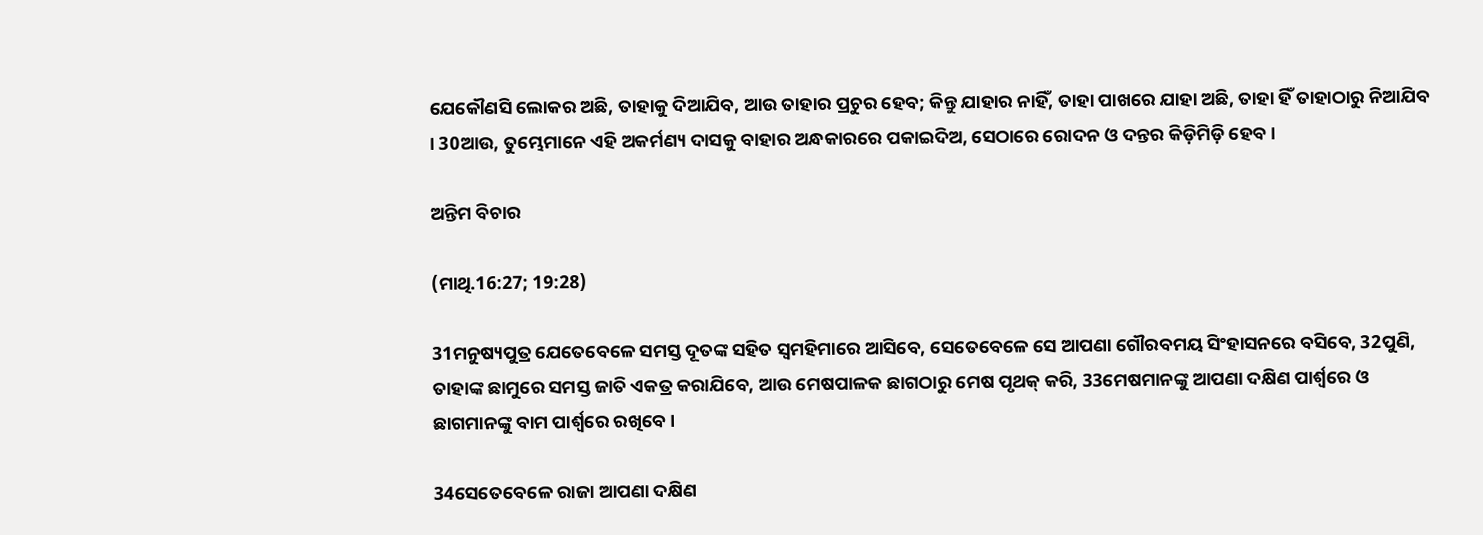ଯେକୌଣସି ଲୋକର ଅଛି, ତାହାକୁ ଦିଆଯିବ, ଆଉ ତାହାର ପ୍ରଚୁର ହେବ; କିନ୍ତୁ ଯାହାର ନାହିଁ, ତାହା ପାଖରେ ଯାହା ଅଛି, ତାହା ହିଁ ତାହାଠାରୁ ନିଆଯିବ । 30ଆଉ, ତୁମ୍ଭେମାନେ ଏହି ଅକର୍ମଣ୍ୟ ଦାସକୁ ବାହାର ଅନ୍ଧକାରରେ ପକାଇଦିଅ, ସେଠାରେ ରୋଦନ ଓ ଦନ୍ତର କିଡ଼ିମିଡ଼ି ହେବ ।

ଅନ୍ତିମ ବିଚାର

(ମାଥି.16:27; 19:28)

31ମନୁଷ୍ୟପୁତ୍ର ଯେତେବେଳେ ସମସ୍ତ ଦୂତଙ୍କ ସହିତ ସ୍ୱମହିମାରେ ଆସିବେ, ସେତେବେଳେ ସେ ଆପଣା ଗୌରବମୟ ସିଂହାସନରେ ବସିବେ, 32ପୁଣି, ତାହାଙ୍କ ଛାମୁରେ ସମସ୍ତ ଜାତି ଏକତ୍ର କରାଯିବେ, ଆଉ ମେଷପାଳକ ଛାଗଠାରୁ ମେଷ ପୃଥକ୍ କରି, 33ମେଷମାନଙ୍କୁ ଆପଣା ଦକ୍ଷିଣ ପାର୍ଶ୍ୱରେ ଓ ଛାଗମାନଙ୍କୁ ବାମ ପାର୍ଶ୍ୱରେ ରଖିବେ ।

34ସେତେବେଳେ ରାଜା ଆପଣା ଦକ୍ଷିଣ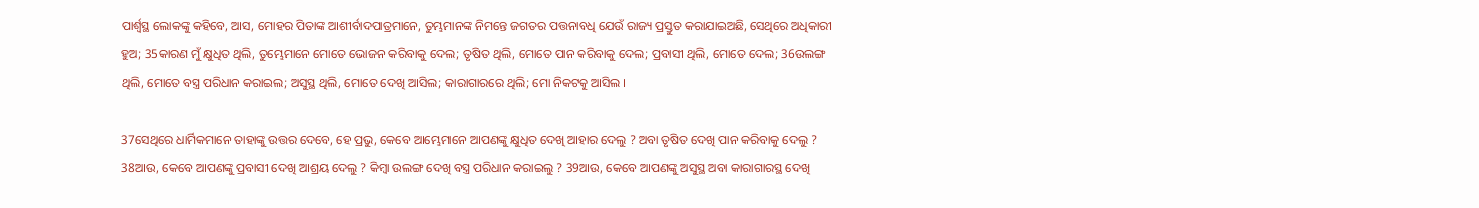ପାର୍ଶ୍ୱସ୍ଥ ଲୋକଙ୍କୁ କହିବେ, ଆସ, ମୋହର ପିତାଙ୍କ ଆଶୀର୍ବାଦପାତ୍ରମାନେ, ତୁମ୍ଭମାନଙ୍କ ନିମନ୍ତେ ଜଗତର ପତ୍ତନାବଧି ଯେଉଁ ରାଜ୍ୟ ପ୍ରସ୍ତୁତ କରାଯାଇଅଛି, ସେଥିରେ ଅଧିକାରୀ ହୁଅ; 35କାରଣ ମୁଁ କ୍ଷୁଧିତ ଥିଲି, ତୁମ୍ଭେମାନେ ମୋତେ ଭୋଜନ କରିବାକୁ ଦେଲ; ତୃଷିତ ଥିଲି, ମୋତେ ପାନ କରିବାକୁ ଦେଲ; ପ୍ରବାସୀ ଥିଲି, ମୋତେ ଦେଲ; 36ଉଲଙ୍ଗ ଥିଲି, ମୋତେ ବସ୍ତ୍ର ପରିଧାନ କରାଇଲ; ଅସୁସ୍ଥ ଥିଲି, ମୋତେ ଦେଖି ଆସିଲ; କାରାଗାରରେ ଥିଲି; ମୋ ନିକଟକୁ ଆସିଲ ।

37ସେଥିରେ ଧାର୍ମିକମାନେ ତାହାଙ୍କୁ ଉତ୍ତର ଦେବେ, ହେ ପ୍ରଭୁ, କେବେ ଆମ୍ଭେମାନେ ଆପଣଙ୍କୁ କ୍ଷୁଧିତ ଦେଖି ଆହାର ଦେଲୁ ? ଅବା ତୃଷିତ ଦେଖି ପାନ କରିବାକୁ ଦେଲୁ ? 38ଆଉ, କେବେ ଆପଣଙ୍କୁ ପ୍ରବାସୀ ଦେଖି ଆଶ୍ରୟ ଦେଲୁ ? କିମ୍ବା ଉଲଙ୍ଗ ଦେଖି ବସ୍ତ୍ର ପରିଧାନ କରାଇଲୁ ? 39ଆଉ, କେବେ ଆପଣଙ୍କୁ ଅସୁସ୍ଥ ଅବା କାରାଗାରସ୍ଥ ଦେଖି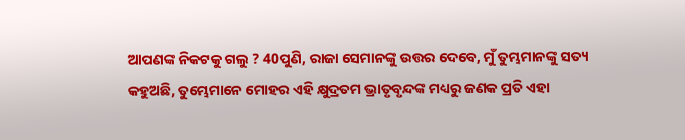ଆପଣଙ୍କ ନିକଟକୁ ଗଲୁ ? 40ପୁଣି, ରାଜା ସେମାନଙ୍କୁ ଉତ୍ତର ଦେବେ, ମୁଁ ତୁମ୍ଭମାନଙ୍କୁ ସତ୍ୟ କହୁଅଛି, ତୁମ୍ଭେମାନେ ମୋହର ଏହି କ୍ଷୁଦ୍ରତମ ଭ୍ରାତୃବୃନ୍ଦଙ୍କ ମଧ୍ୟରୁ ଜଣକ ପ୍ରତି ଏହା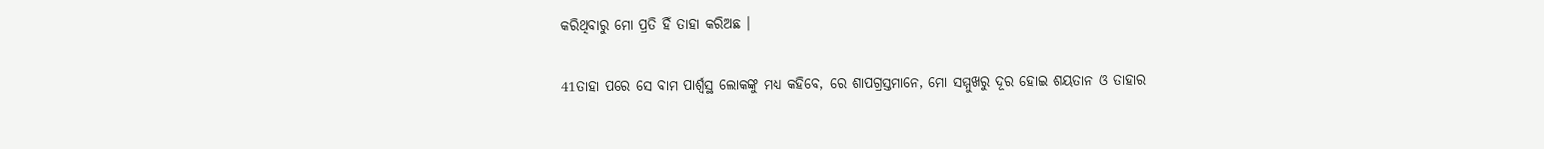କରିଥିବାରୁ ମୋ ପ୍ରତି ହିଁ ତାହା କରିଅଛ ।

41ତାହା ପରେ ସେ ବାମ ପାର୍ଶ୍ୱସ୍ଥ ଲୋକଙ୍କୁ ମଧ୍ୟ କହିବେ, ରେ ଶାପଗ୍ରସ୍ତମାନେ, ମୋ ସମ୍ମୁଖରୁ ଦୂର ହୋଇ ଶୟତାନ ଓ ତାହାର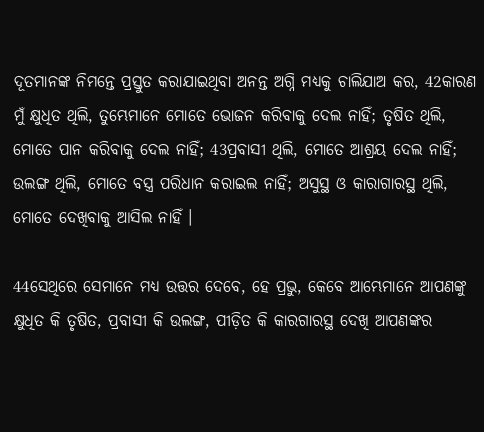ଦୂତମାନଙ୍କ ନିମନ୍ତେ ପ୍ରସ୍ତୁତ କରାଯାଇଥିବା ଅନନ୍ତ ଅଗ୍ନି ମଧ୍ୟକୁ ଚାଲିଯାଅ କର, 42କାରଣ ମୁଁ କ୍ଷୁଧିତ ଥିଲି, ତୁମ୍ଭେମାନେ ମୋତେ ଭୋଜନ କରିବାକୁ ଦେଲ ନାହିଁ; ତୃଷିତ ଥିଲି, ମୋତେ ପାନ କରିବାକୁ ଦେଲ ନାହିଁ; 43ପ୍ରବାସୀ ଥିଲି, ମୋତେ ଆଶ୍ରୟ ଦେଲ ନାହିଁ; ଉଲଙ୍ଗ ଥିଲି, ମୋତେ ବସ୍ତ୍ର ପରିଧାନ କରାଇଲ ନାହିଁ; ଅସୁସ୍ଥ ଓ କାରାଗାରସ୍ଥ ଥିଲି, ମୋତେ ଦେଖିବାକୁ ଆସିଲ ନାହିଁ ।

44ସେଥିରେ ସେମାନେ ମଧ୍ୟ ଉତ୍ତର ଦେବେ, ହେ ପ୍ରଭୁ, କେବେ ଆମ୍ଭେମାନେ ଆପଣଙ୍କୁ କ୍ଷୁଧିତ କି ତୃଷିତ, ପ୍ରବାସୀ କି ଉଲଙ୍ଗ, ପୀଡ଼ିତ କି କାରଗାରସ୍ଥ ଦେଖି ଆପଣଙ୍କର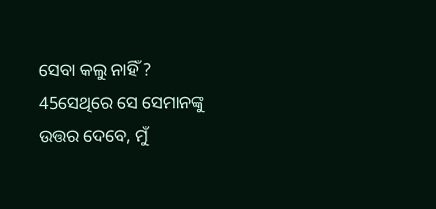ସେବା କଲୁ ନାହିଁ ? 45ସେଥିରେ ସେ ସେମାନଙ୍କୁ ଉତ୍ତର ଦେବେ, ମୁଁ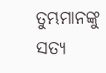ତୁମ୍ଭମାନଙ୍କୁ ସତ୍ୟ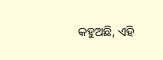କହୁଅଛି, ଏହି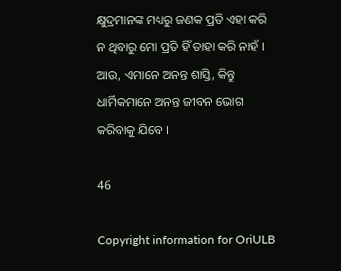କ୍ଷୁଦ୍ରମାନଙ୍କ ମଧ୍ୟରୁ ଜଣକ ପ୍ରତି ଏହା କରି ନ ଥିବାରୁ ମୋ ପ୍ରତି ହିଁ ତାହା କରି ନାହଁ । ଆଉ, ଏମାନେ ଅନନ୍ତ ଶାସ୍ତି, କିନ୍ତୁ ଧାର୍ମିକମାନେ ଅନନ୍ତ ଜୀବନ ଭୋଗ କରିବାକୁ ଯିବେ ।

46

Copyright information for OriULB